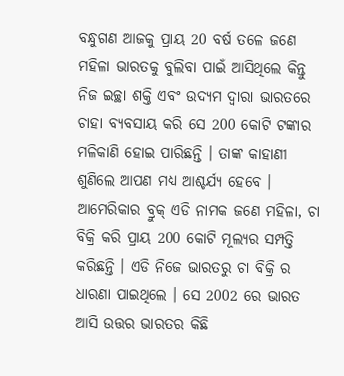ବନ୍ଧୁଗଣ ଆଜକୁ ପ୍ରାୟ 20 ବର୍ଷ ତଳେ ଜଣେ ମହିଳା ଭାରତକୁ ବୁଲିବା ପାଇଁ ଆସିଥିଲେ କିନ୍ତୁ ନିଜ ଇଚ୍ଛା ଶକ୍ତି ଏବଂ ଉଦ୍ୟମ ଦ୍ୱାରା ଭାରତରେ ଚାହା ବ୍ୟବସାୟ କରି ସେ 200 କୋଟି ଟଙ୍କାର ମଳିକାଣି ହୋଇ ପାରିଛନ୍ତି । ତାଙ୍କ କାହାଣୀ ଶୁଣିଲେ ଆପଣ ମଧ୍ୟ ଆଶ୍ଚର୍ଯ୍ୟ ହେବେ ।
ଆମେରିକାର ବ୍ରୁକ୍ ଏଡି ନାମକ ଜଣେ ମହିଳା, ଚା ବିକ୍ରି କରି ପ୍ରାୟ 200 କୋଟି ମୂଲ୍ୟର ସମ୍ପତ୍ତି କରିଛନ୍ତି । ଏଡି ନିଜେ ଭାରତରୁ ଚା ବିକ୍ରି ର ଧାରଣା ପାଇଥିଲେ । ସେ 2002 ରେ ଭାରତ ଆସି ଉତ୍ତର ଭାରତର କିଛି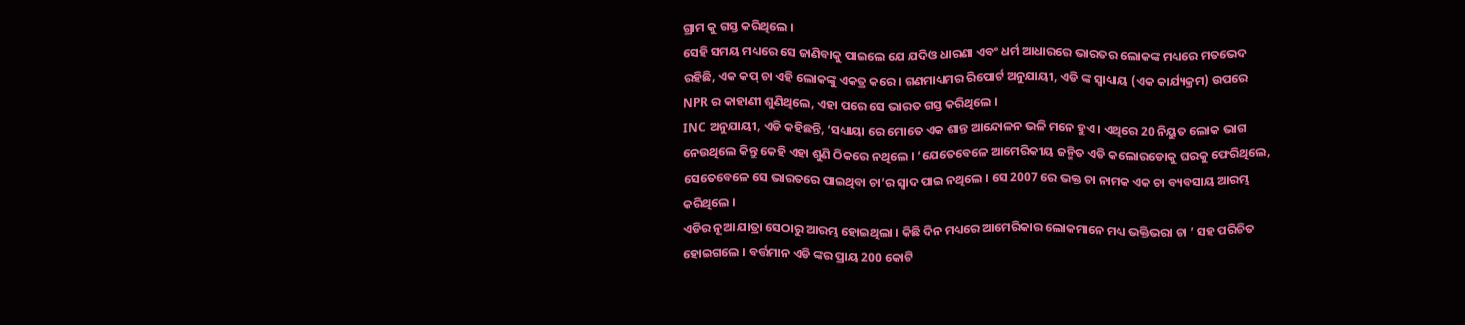ଗ୍ରାମ କୁ ଗସ୍ତ କରିଥିଲେ ।
ସେହି ସମୟ ମଧ୍ୟରେ ସେ ଜାଣିବାକୁ ପାଇଲେ ଯେ ଯଦିଓ ଧାରଣା ଏବଂ ଧର୍ମ ଆଧାରରେ ଭାରତର ଲୋକଙ୍କ ମଧ୍ୟରେ ମତଭେଦ ରହିଛି, ଏକ କପ୍ ଚା ଏହି ଲୋକଙ୍କୁ ଏକତ୍ର କରେ । ଗଣମାଧ୍ୟମର ରିପୋର୍ଟ ଅନୁଯାୟୀ, ଏଡି ଙ୍କ ସ୍ୱାଧ୍ୟାୟ (ଏକ କାର୍ଯ୍ୟକ୍ରମ) ଉପରେ NPR ର କାହାଣୀ ଶୁଣିଥିଲେ, ଏହା ପରେ ସେ ଭାରତ ଗସ୍ତ କରିଥିଲେ ।
INC ଅନୁଯାୟୀ, ଏଡି କହିଛନ୍ତି, ‘ସଧ୍ୟାୟା ରେ ମୋତେ ଏକ ଶାନ୍ତ ଆନ୍ଦୋଳନ ଭଳି ମନେ ହୁଏ । ଏଥିରେ 20 ନିୟୁତ ଲୋକ ଭାଗ ନେଉଥିଲେ କିନ୍ତୁ କେହି ଏହା ଶୁଣି ଠିକରେ ନଥିଲେ । ‘ଯେତେବେଳେ ଆମେରିକୀୟ ଜନ୍ମିତ ଏଡି କଲୋରଡୋକୁ ଘରକୁ ଫେରିଥିଲେ, ସେତେବେଳେ ସେ ଭାରତରେ ପାଇଥିବା ଚା’ର ସ୍ୱାଦ ପାଇ ନଥିଲେ । ସେ 2007 ରେ ଭକ୍ତ ଚା ନାମକ ଏକ ଚା ବ୍ୟବସାୟ ଆରମ୍ଭ କରିଥିଲେ ।
ଏଡିର ନୂଆ ଯାତ୍ରା ସେଠାରୁ ଆରମ୍ଭ ହୋଇଥିଲା । କିଛି ଦିନ ମଧ୍ୟରେ ଆମେରିକାର ଲୋକମାନେ ମଧ୍ୟ ଭକ୍ତିଭରା ଚା ’ ସହ ପରିଚିତ ହୋଇଗଲେ । ବର୍ତ୍ତମାନ ଏଡି ଙ୍କର ପ୍ରାୟ 200 କୋଟି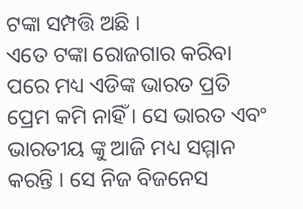ଟଙ୍କା ସମ୍ପତ୍ତି ଅଛି ।
ଏତେ ଟଙ୍କା ରୋଜଗାର କରିବା ପରେ ମଧ୍ୟ ଏଡିଙ୍କ ଭାରତ ପ୍ରତି ପ୍ରେମ କମି ନାହିଁ । ସେ ଭାରତ ଏବଂ ଭାରତୀୟ ଙ୍କୁ ଆଜି ମଧ୍ୟ ସମ୍ମାନ କରନ୍ତି । ସେ ନିଜ ବିଜନେସ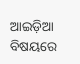ଆଇଡ଼ିଆ ବିଷୟରେ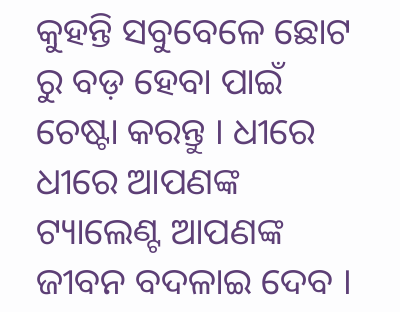କୁହନ୍ତି ସବୁବେଳେ ଛୋଟ ରୁ ବଡ଼ ହେବା ପାଇଁ ଚେଷ୍ଟା କରନ୍ତୁ । ଧୀରେ ଧୀରେ ଆପଣଙ୍କ ଟ୍ୟାଲେଣ୍ଟ ଆପଣଙ୍କ ଜୀବନ ବଦଳାଇ ଦେବ ।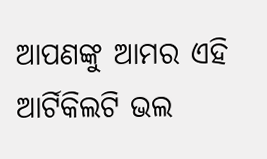ଆପଣଙ୍କୁ ଆମର ଏହି ଆର୍ଟିକିଲଟି ଭଲ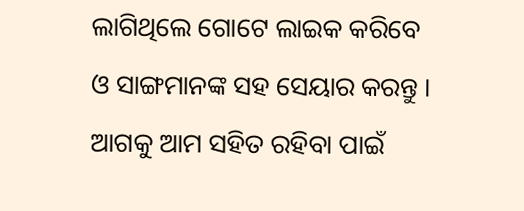ଲାଗିଥିଲେ ଗୋଟେ ଲାଇକ କରିବେ ଓ ସାଙ୍ଗମାନଙ୍କ ସହ ସେୟାର କରନ୍ତୁ । ଆଗକୁ ଆମ ସହିତ ରହିବା ପାଇଁ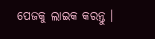ପେଜକୁ ଲାଇକ କରନ୍ତୁ ।